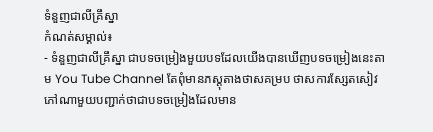ទំនួញជាលីគ្រឹស្នា
កំណត់សម្គាល់៖
- ទំនួញជាលីគ្រឹស្នា ជាបទចម្រៀងមួយបទដែលយើងបានឃើញបទចម្រៀងនេះតាម You Tube Channel តែពុំមានភស្តុតាងថាសគម្រប ថាសការស្សែតសៀវភៅណាមួយបញ្ជាក់ថាជាបទចម្រៀងដែលមាន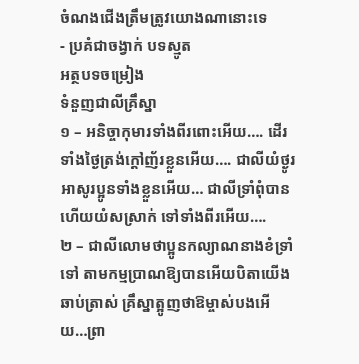ចំណងជើងត្រឹមត្រូវយោងណានោះទេ
- ប្រគំជាចង្វាក់ បទស្មូត
អត្ថបទចម្រៀង
ទំនួញជាលីគ្រឹស្នា
១ – អនិច្ចាកុមារទាំងពីរពោះអើយ…. ដើរទាំងថ្ងៃត្រង់ក្ដៅញ័រខ្លួនអើយ…. ជាលីយំថ្ងូរអាសូរប្អូនទាំងខ្លួនអើយ… ជាលីទ្រាំពុំបានហើយយំសស្រាក់ ទៅទាំងពីរអើយ….
២ – ជាលីលោមថាប្អូនកល្យាណនាងខំទ្រាំទៅ តាមកម្មប្រាណឱ្យបានអើយបិតាយើងឆាប់ត្រាស់ គ្រឹស្នាត្អូញថាឱម្ចាស់បងអើយ…ព្រា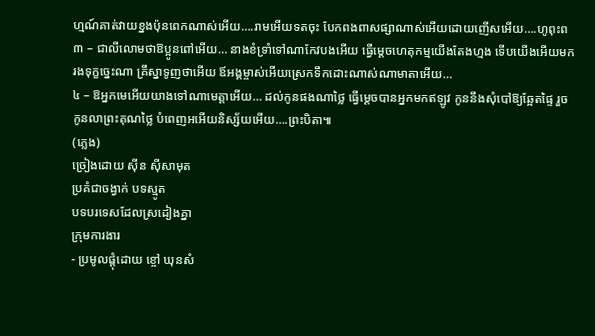ហ្មណ៍គាត់វាយខ្នងប៉ុនពេកណាស់អើយ….រាមអើយទតចុះ បែកពងពាសផ្សាណាស់អើយដោយញើសអើយ….ហូពុះព
៣ – ជាលីលោមថាឱប្អូនពៅអើយ… នាងខំទ្រាំទៅណាកែវបងអើយ ធ្វើម្ដេចហេតុកម្មយើងតែងហ្មង ទើបយើងអើយមករងទុក្ខច្នេះណា គ្រឹស្នាទូញថាអើយ ឪអង្គម្ចាស់អើយស្រេកទឹកដោះណាស់ណាមាតាអើយ…
៤ – ឱអ្នកមេអើយយាងទៅណាមេត្តាអើយ… ដល់កូនផងណាថ្លៃ ធ្វើម្ដេចបានអ្នកមកឥឡូវ កូននឹងសុំបៅឱ្យឆ្អែតផ្ទៃ រួចកូនលាព្រះគុណថ្លៃ បំពេញអអើយនិស្ស័យអើយ….ព្រះបិតា៕
(ភ្លេង)
ច្រៀងដោយ សុីន សុីសាមុត
ប្រគំជាចង្វាក់ បទស្មូត
បទបរទេសដែលស្រដៀងគ្នា
ក្រុមការងារ
- ប្រមូលផ្ដុំដោយ ខ្ចៅ ឃុនសំ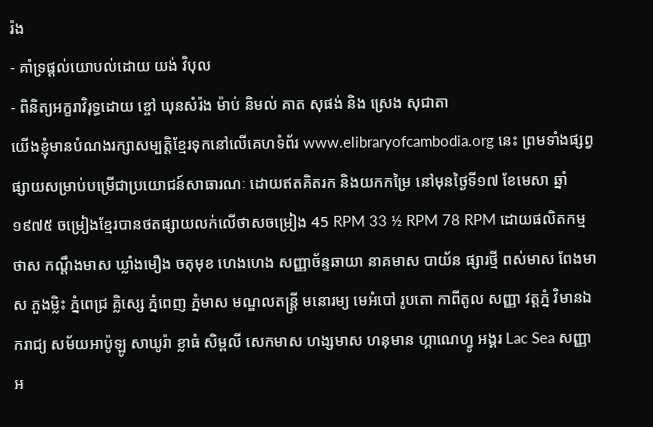រ៉ង
- គាំទ្រផ្ដល់យោបល់ដោយ យង់ វិបុល
- ពិនិត្យអក្ខរាវិរុទ្ធដោយ ខ្ចៅ ឃុនសំរ៉ង ម៉ាប់ និមល់ គាត សុផង់ និង ស្រេង សុជាតា
យើងខ្ញុំមានបំណងរក្សាសម្បត្តិខ្មែរទុកនៅលើគេហទំព័រ www.elibraryofcambodia.org នេះ ព្រមទាំងផ្សព្វផ្សាយសម្រាប់បម្រើជាប្រយោជន៍សាធារណៈ ដោយឥតគិតរក និងយកកម្រៃ នៅមុនថ្ងៃទី១៧ ខែមេសា ឆ្នាំ១៩៧៥ ចម្រៀងខ្មែរបានថតផ្សាយលក់លើថាសចម្រៀង 45 RPM 33 ½ RPM 78 RPM ដោយផលិតកម្ម ថាស កណ្ដឹងមាស ឃ្លាំងមឿង ចតុមុខ ហេងហេង សញ្ញាច័ន្ទឆាយា នាគមាស បាយ័ន ផ្សារថ្មី ពស់មាស ពែងមាស ភួងម្លិះ ភ្នំពេជ្រ គ្លិស្សេ ភ្នំពេញ ភ្នំមាស មណ្ឌលតន្រ្តី មនោរម្យ មេអំបៅ រូបតោ កាពីតូល សញ្ញា វត្តភ្នំ វិមានឯករាជ្យ សម័យអាប៉ូឡូ សាឃូរ៉ា ខ្លាធំ សិម្ពលី សេកមាស ហង្សមាស ហនុមាន ហ្គាណេហ្វូ អង្គរ Lac Sea សញ្ញា អ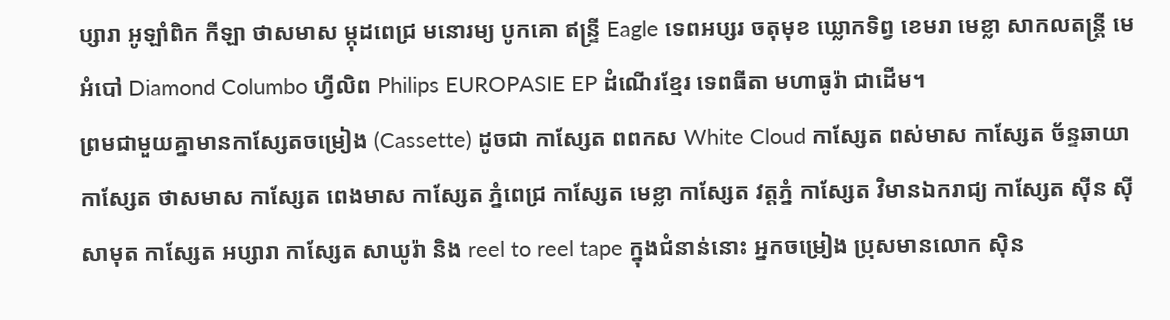ប្សារា អូឡាំពិក កីឡា ថាសមាស ម្កុដពេជ្រ មនោរម្យ បូកគោ ឥន្ទ្រី Eagle ទេពអប្សរ ចតុមុខ ឃ្លោកទិព្វ ខេមរា មេខ្លា សាកលតន្ត្រី មេអំបៅ Diamond Columbo ហ្វីលិព Philips EUROPASIE EP ដំណើរខ្មែរ ទេពធីតា មហាធូរ៉ា ជាដើម។
ព្រមជាមួយគ្នាមានកាសែ្សតចម្រៀង (Cassette) ដូចជា កាស្សែត ពពកស White Cloud កាស្សែត ពស់មាស កាស្សែត ច័ន្ទឆាយា កាស្សែត ថាសមាស កាស្សែត ពេងមាស កាស្សែត ភ្នំពេជ្រ កាស្សែត មេខ្លា កាស្សែត វត្តភ្នំ កាស្សែត វិមានឯករាជ្យ កាស្សែត ស៊ីន ស៊ីសាមុត កាស្សែត អប្សារា កាស្សែត សាឃូរ៉ា និង reel to reel tape ក្នុងជំនាន់នោះ អ្នកចម្រៀង ប្រុសមានលោក ស៊ិន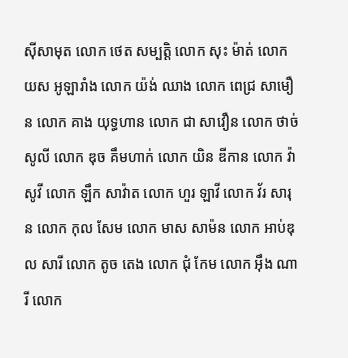ស៊ីសាមុត លោក ថេត សម្បត្តិ លោក សុះ ម៉ាត់ លោក យស អូឡារាំង លោក យ៉ង់ ឈាង លោក ពេជ្រ សាមឿន លោក គាង យុទ្ធហាន លោក ជា សាវឿន លោក ថាច់ សូលី លោក ឌុច គឹមហាក់ លោក យិន ឌីកាន លោក វ៉ា សូវី លោក ឡឹក សាវ៉ាត លោក ហួរ ឡាវី លោក វ័រ សារុន លោក កុល សែម លោក មាស សាម៉ន លោក អាប់ឌុល សារី លោក តូច តេង លោក ជុំ កែម លោក អ៊ឹង ណារី លោក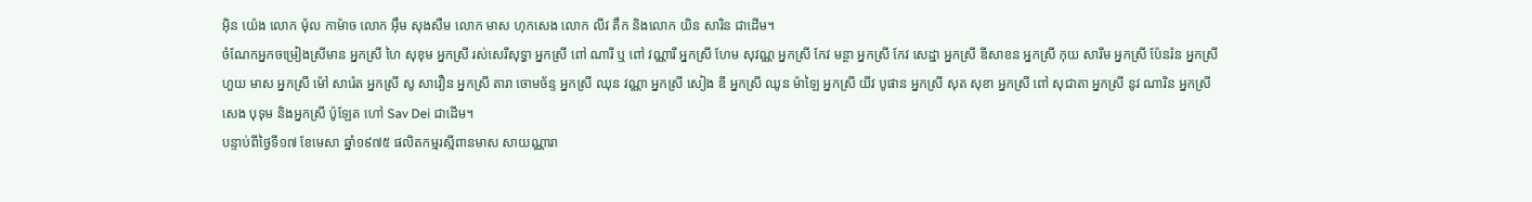អ៊ិន យ៉េង លោក ម៉ុល កាម៉ាច លោក អ៊ឹម សុងសឺម លោក មាស ហុកសេង លោក លីវ តឹក និងលោក យិន សារិន ជាដើម។
ចំណែកអ្នកចម្រៀងស្រីមាន អ្នកស្រី ហៃ សុខុម អ្នកស្រី រស់សេរីសុទ្ធា អ្នកស្រី ពៅ ណារី ឬ ពៅ វណ្ណារី អ្នកស្រី ហែម សុវណ្ណ អ្នកស្រី កែវ មន្ថា អ្នកស្រី កែវ សេដ្ឋា អ្នកស្រី ឌីសាខន អ្នកស្រី កុយ សារឹម អ្នកស្រី ប៉ែនរ៉ន អ្នកស្រី ហួយ មាស អ្នកស្រី ម៉ៅ សារ៉េត អ្នកស្រី សូ សាវឿន អ្នកស្រី តារា ចោមច័ន្ទ អ្នកស្រី ឈុន វណ្ណា អ្នកស្រី សៀង ឌី អ្នកស្រី ឈូន ម៉ាឡៃ អ្នកស្រី យីវ បូផាន អ្នកស្រី សុត សុខា អ្នកស្រី ពៅ សុជាតា អ្នកស្រី នូវ ណារិន អ្នកស្រី សេង បុទុម និងអ្នកស្រី ប៉ូឡែត ហៅ Sav Dei ជាដើម។
បន្ទាប់ពីថ្ងៃទី១៧ ខែមេសា ឆ្នាំ១៩៧៥ ផលិតកម្មរស្មីពានមាស សាយណ្ណារា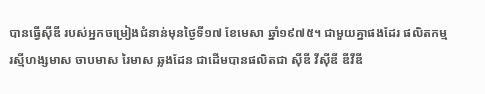បានធ្វើស៊ីឌី របស់អ្នកចម្រៀងជំនាន់មុនថ្ងៃទី១៧ ខែមេសា ឆ្នាំ១៩៧៥។ ជាមួយគ្នាផងដែរ ផលិតកម្ម រស្មីហង្សមាស ចាបមាស រៃមាស ឆ្លងដែន ជាដើមបានផលិតជា ស៊ីឌី វីស៊ីឌី ឌីវីឌី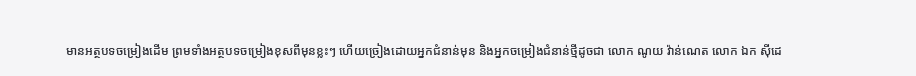មានអត្ថបទចម្រៀងដើម ព្រមទាំងអត្ថបទចម្រៀងខុសពីមុនខ្លះៗ ហើយច្រៀងដោយអ្នកជំនាន់មុន និងអ្នកចម្រៀងជំនាន់ថ្មីដូចជា លោក ណូយ វ៉ាន់ណេត លោក ឯក ស៊ីដេ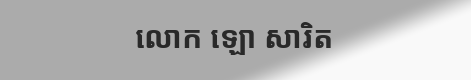លោក ឡោ សារិត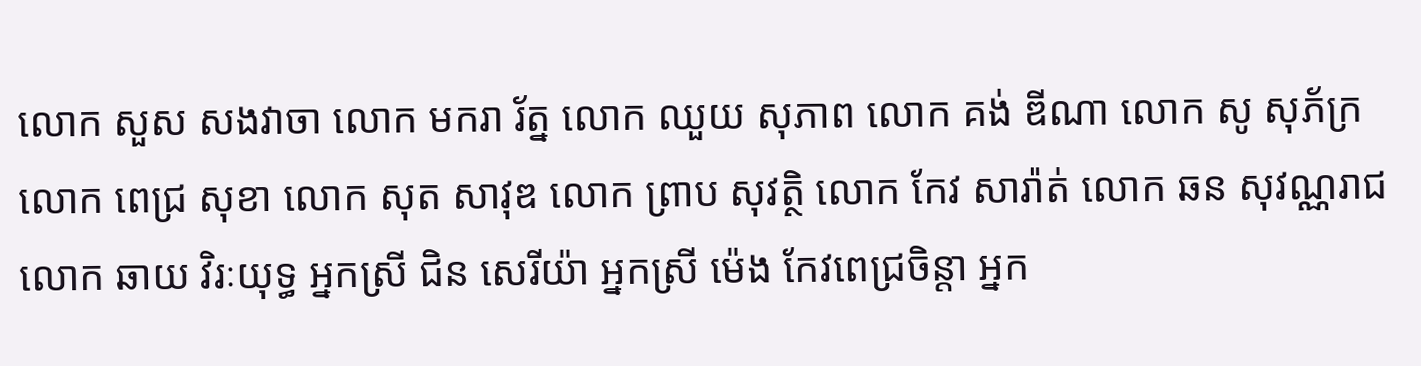លោក សួស សងវាចា លោក មករា រ័ត្ន លោក ឈួយ សុភាព លោក គង់ ឌីណា លោក សូ សុភ័ក្រ លោក ពេជ្រ សុខា លោក សុត សាវុឌ លោក ព្រាប សុវត្ថិ លោក កែវ សារ៉ាត់ លោក ឆន សុវណ្ណរាជ លោក ឆាយ វិរៈយុទ្ធ អ្នកស្រី ជិន សេរីយ៉ា អ្នកស្រី ម៉េង កែវពេជ្រចិន្តា អ្នក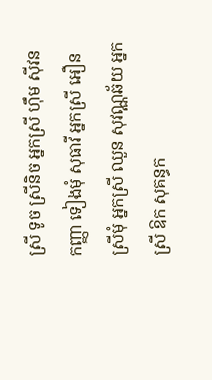ស្រី ទូច ស្រីនិច អ្នកស្រី ហ៊ឹម ស៊ីវន កញ្ញា ទៀងមុំ សុធាវី អ្នកស្រី អឿន ស្រីមុំ អ្នកស្រី ឈួន សុវណ្ណឆ័យ អ្នកស្រី ឱក សុគន្ធក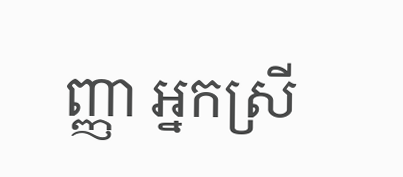ញ្ញា អ្នកស្រី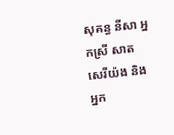សុគន្ធ នីសា អ្នកស្រី សាត សេរីយ៉ង និងអ្នក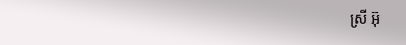ស្រី អ៊ុ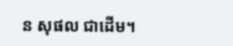ន សុផល ជាដើម។